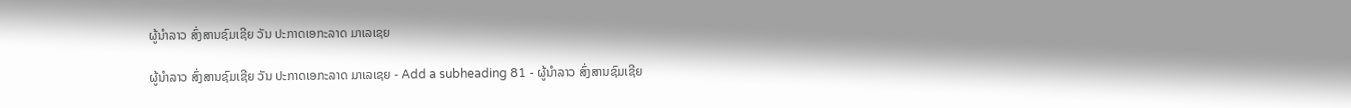ຜູ້ນຳລາວ ສົ່ງສານຊົມເຊີຍ ວັນ ປະກາດເອກະລາດ ມາເລເຊຍ

ຜູ້ນຳລາວ ສົ່ງສານຊົມເຊີຍ ວັນ ປະກາດເອກະລາດ ມາເລເຊຍ - Add a subheading 81 - ຜູ້ນຳລາວ ສົ່ງສານຊົມເຊີຍ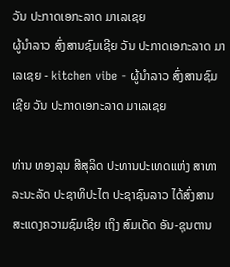ວັນ ປະກາດເອກະລາດ ມາເລເຊຍ
ຜູ້ນຳລາວ ສົ່ງສານຊົມເຊີຍ ວັນ ປະກາດເອກະລາດ ມາເລເຊຍ - kitchen vibe - ຜູ້ນຳລາວ ສົ່ງສານຊົມເຊີຍ ວັນ ປະກາດເອກະລາດ ມາເລເຊຍ

ທ່ານ ທອງລຸນ ສີສຸລິດ ປະທານປະເທດແຫ່ງ ສາທາລະນະລັດ ປະຊາທິປະໄຕ ປະຊາຊົນລາວ ໄດ້ສົ່ງສານສະແດງຄວາມຊົມເຊີຍ ເຖິງ ສົມເດັດ ອັນ-ຊຸນຕານ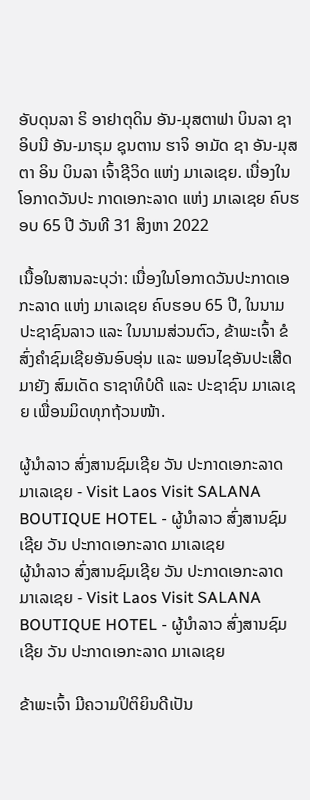ອັບດຸນລາ ຣິ ອາຢາຕຸດິນ ອັນ-ມຸສຕາຟາ ບິນລາ ຊາ ອິບນີ ອັນ-ມາຣຸມ ຊຸນຕານ ຮາຈິ ອາມັດ ຊາ ອັນ-ມຸສຕາ ອິນ ບິນລາ ເຈົ້າຊີວິດ ແຫ່ງ ມາເລເຊຍ. ເນື່ອງໃນໂອກາດວັນປະ ກາດເອກະລາດ ແຫ່ງ ມາເລເຊຍ ຄົບຮອບ 65 ປີ ວັນທີ 31 ສິງຫາ 2022

ເນື້ອໃນສານລະບຸວ່າ: ເນື່ອງໃນໂອກາດວັນປະກາດເອກະລາດ ແຫ່ງ ມາເລເຊຍ ຄົບຮອບ 65 ປີ, ໃນນາມ ປະຊາຊົນລາວ ແລະ ໃນນາມສ່ວນຕົວ, ຂ້າພະເຈົ້າ ຂໍສົ່ງຄໍາຊົມເຊີຍອັນອົບອຸ່ນ ແລະ ພອນໄຊອັນປະເສີດ ມາຍັງ ສົມເດັດ ຣາຊາທິບໍດີ ແລະ ປະຊາຊົນ ມາເລເຊຍ ເພື່ອນມິດທຸກຖ້ວນໜ້າ.

ຜູ້ນຳລາວ ສົ່ງສານຊົມເຊີຍ ວັນ ປະກາດເອກະລາດ ມາເລເຊຍ - Visit Laos Visit SALANA BOUTIQUE HOTEL - ຜູ້ນຳລາວ ສົ່ງສານຊົມເຊີຍ ວັນ ປະກາດເອກະລາດ ມາເລເຊຍ
ຜູ້ນຳລາວ ສົ່ງສານຊົມເຊີຍ ວັນ ປະກາດເອກະລາດ ມາເລເຊຍ - Visit Laos Visit SALANA BOUTIQUE HOTEL - ຜູ້ນຳລາວ ສົ່ງສານຊົມເຊີຍ ວັນ ປະກາດເອກະລາດ ມາເລເຊຍ

ຂ້າພະເຈົ້າ ມີຄວາມປິຕິຍິນດີເປັນ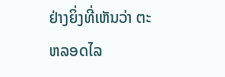ຢ່າງຍິ່ງທີ່ເຫັນວ່າ ຕະຫລອດໄລ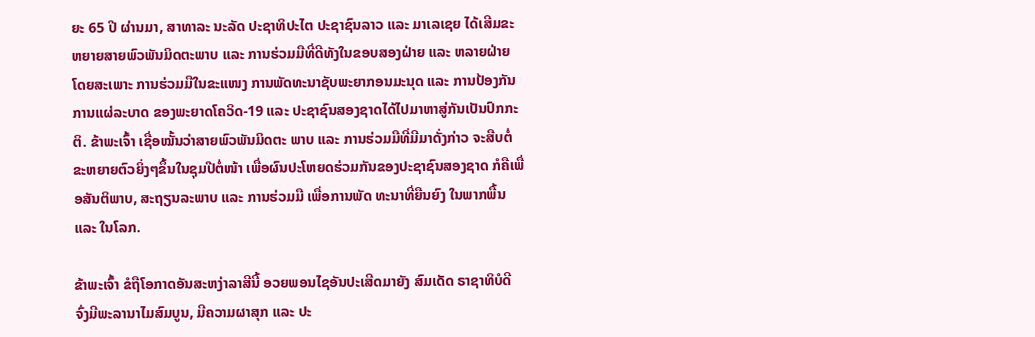ຍະ 65 ປີ ຜ່ານມາ, ສາທາລະ ນະລັດ ປະຊາທິປະໄຕ ປະຊາຊົນລາວ ແລະ ມາເລເຊຍ ໄດ້ເສີມຂະຫຍາຍສາຍພົວພັນມິດຕະພາບ ແລະ ການຮ່ວມມືທີ່ດີທັງໃນຂອບສອງຝ່າຍ ແລະ ຫລາຍຝ່າຍ ໂດຍສະເພາະ ການຮ່ວມມືໃນຂະແໜງ ການພັດທະນາຊັບພະຍາກອນມະນຸດ ແລະ ການປ້ອງກັນການແຜ່ລະບາດ ຂອງພະຍາດໂຄວິດ-19 ແລະ ປະຊາຊົນສອງຊາດໄດ້ໄປມາຫາສູ່ກັນເປັນປົກກະຕິ. ຂ້າພະເຈົ້າ ເຊື່ອໝັ້ນວ່າສາຍພົວພັນມິດຕະ ພາບ ແລະ ການຮ່ວມມືທີ່ມີມາດັ່ງກ່າວ ຈະສືບຕໍ່ຂະຫຍາຍຕົວຍິ່ງໆຂຶ້ນໃນຊຸມປີຕໍ່ໜ້າ ເພື່ອຜົນປະໂຫຍດຮ່ວມກັນຂອງປະຊາຊົນສອງຊາດ ກໍຄືເພື່ອສັນຕິພາບ, ສະຖຽນລະພາບ ແລະ ການຮ່ວມມື ເພື່ອການພັດ ທະນາທີ່ຍືນຍົງ ໃນພາກພື້ນ ແລະ ໃນໂລກ.

ຂ້າພະເຈົ້າ ຂໍຖືໂອກາດອັນສະຫງ່າລາສີນີ້ ອວຍພອນໄຊອັນປະເສີດມາຍັງ ສົມເດັດ ຣາຊາທິບໍດີ ຈົ່ງມີພະລານາໄມສົມບູນ, ມີຄວາມຜາສຸກ ແລະ ປະ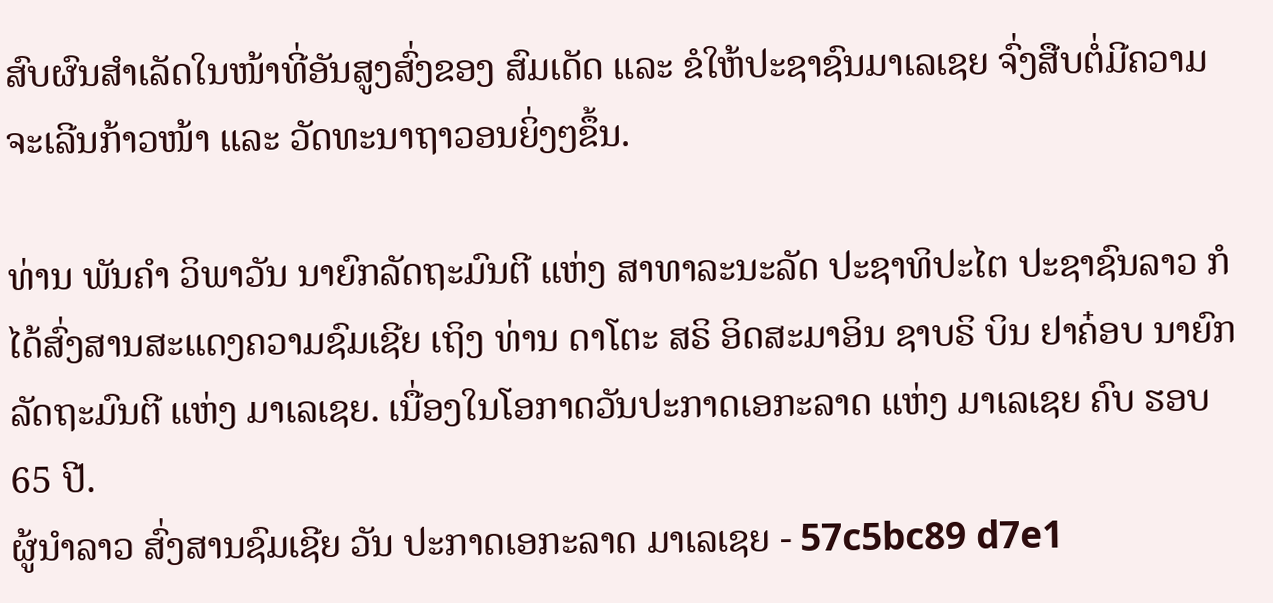ສົບຜົນສໍາເລັດໃນໜ້າທີ່ອັນສູງສົ່ງຂອງ ສົມເດັດ ແລະ ຂໍໃຫ້ປະຊາຊົນມາເລເຊຍ ຈົ່ງສືບຕໍ່ມີຄວາມຈະເລີນກ້າວໜ້າ ແລະ ວັດທະນາຖາວອນຍິ່ງໆຂຶ້ນ.

ທ່ານ ພັນຄໍາ ວິພາວັນ ນາຍົກລັດຖະມົນຕີ ແຫ່ງ ສາທາລະນະລັດ ປະຊາທິປະໄຕ ປະຊາຊົນລາວ ກໍໄດ້ສົ່ງສານສະແດງຄວາມຊົມເຊີຍ ເຖິງ ທ່ານ ດາໂຕະ ສຣິ ອິດສະມາອິນ ຊາບຣິ ບິນ ຢາຄ໋ອບ ນາຍົກລັດຖະມົນຕີ ແຫ່ງ ມາເລເຊຍ. ເນື່ອງໃນໂອກາດວັນປະກາດເອກະລາດ ແຫ່ງ ມາເລເຊຍ ຄົບ ຮອບ 65 ປີ.
ຜູ້ນຳລາວ ສົ່ງສານຊົມເຊີຍ ວັນ ປະກາດເອກະລາດ ມາເລເຊຍ - 57c5bc89 d7e1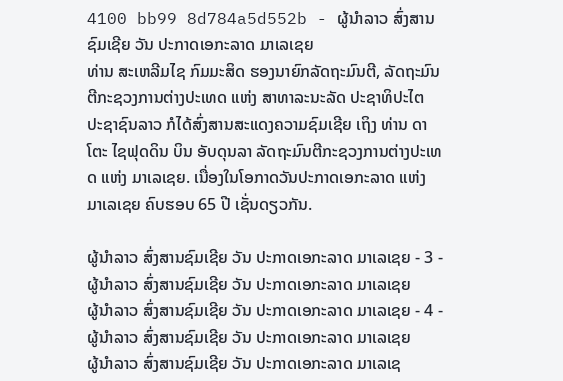4100 bb99 8d784a5d552b - ຜູ້ນຳລາວ ສົ່ງສານຊົມເຊີຍ ວັນ ປະກາດເອກະລາດ ມາເລເຊຍ
ທ່ານ ສະເຫລີມໄຊ ກົມມະສິດ ຮອງນາຍົກລັດຖະມົນຕີ, ລັດຖະມົນຕີກະຊວງການຕ່າງປະເທດ ແຫ່ງ ສາທາລະນະລັດ ປະຊາທິປະໄຕ ປະຊາຊົນລາວ ກໍໄດ້ສົ່ງສານສະແດງຄວາມຊົມເຊີຍ ເຖິງ ທ່ານ ດາໂຕະ ໄຊຟຸດດິນ ບິນ ອັບດຸນລາ ລັດຖະມົນຕີກະຊວງການຕ່າງປະເທດ ແຫ່ງ ມາເລເຊຍ. ເນື່ອງໃນໂອກາດວັນປະກາດເອກະລາດ ແຫ່ງ ມາເລເຊຍ ຄົບຮອບ 65 ປີ ເຊັ່ນດຽວກັນ.

ຜູ້ນຳລາວ ສົ່ງສານຊົມເຊີຍ ວັນ ປະກາດເອກະລາດ ມາເລເຊຍ - 3 - ຜູ້ນຳລາວ ສົ່ງສານຊົມເຊີຍ ວັນ ປະກາດເອກະລາດ ມາເລເຊຍ
ຜູ້ນຳລາວ ສົ່ງສານຊົມເຊີຍ ວັນ ປະກາດເອກະລາດ ມາເລເຊຍ - 4 - ຜູ້ນຳລາວ ສົ່ງສານຊົມເຊີຍ ວັນ ປະກາດເອກະລາດ ມາເລເຊຍ
ຜູ້ນຳລາວ ສົ່ງສານຊົມເຊີຍ ວັນ ປະກາດເອກະລາດ ມາເລເຊ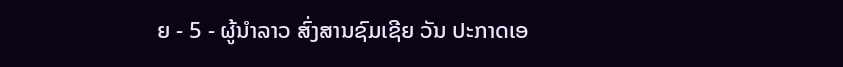ຍ - 5 - ຜູ້ນຳລາວ ສົ່ງສານຊົມເຊີຍ ວັນ ປະກາດເອ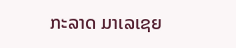ກະລາດ ມາເລເຊຍ